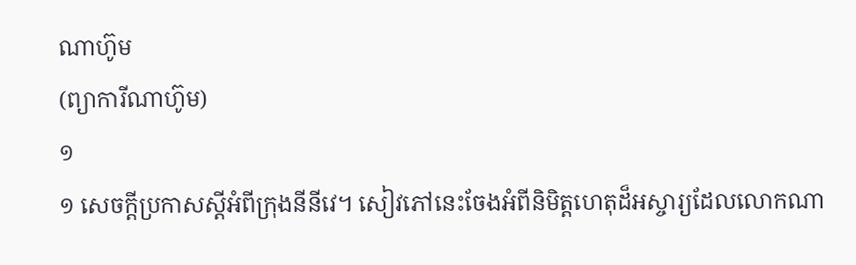ណាហ៊ូម
(ព្យាការីណាហ៊ូម)
១
១ សេចក្ដីប្រកាសស្ដីអំពីក្រុងនីនីវេ។ សៀវភៅនេះចែងអំពីនិមិត្តហេតុដ៏អស្ចារ្យដែលលោកណា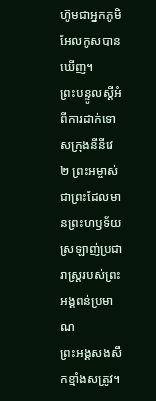ហ៊ូមជាអ្នកភូមិអែលកូសបានឃើញ។
ព្រះបន្ទូលស្ដីអំពីការដាក់ទោសក្រុងនីនីវេ
២ ព្រះអម្ចាស់ជាព្រះដែលមានព្រះហឫទ័យ
ស្រឡាញ់ប្រជារាស្ត្ររបស់ព្រះអង្គពន់ប្រមាណ
ព្រះអង្គសងសឹកខ្មាំងសត្រូវ។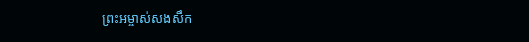ព្រះអម្ចាស់សងសឹក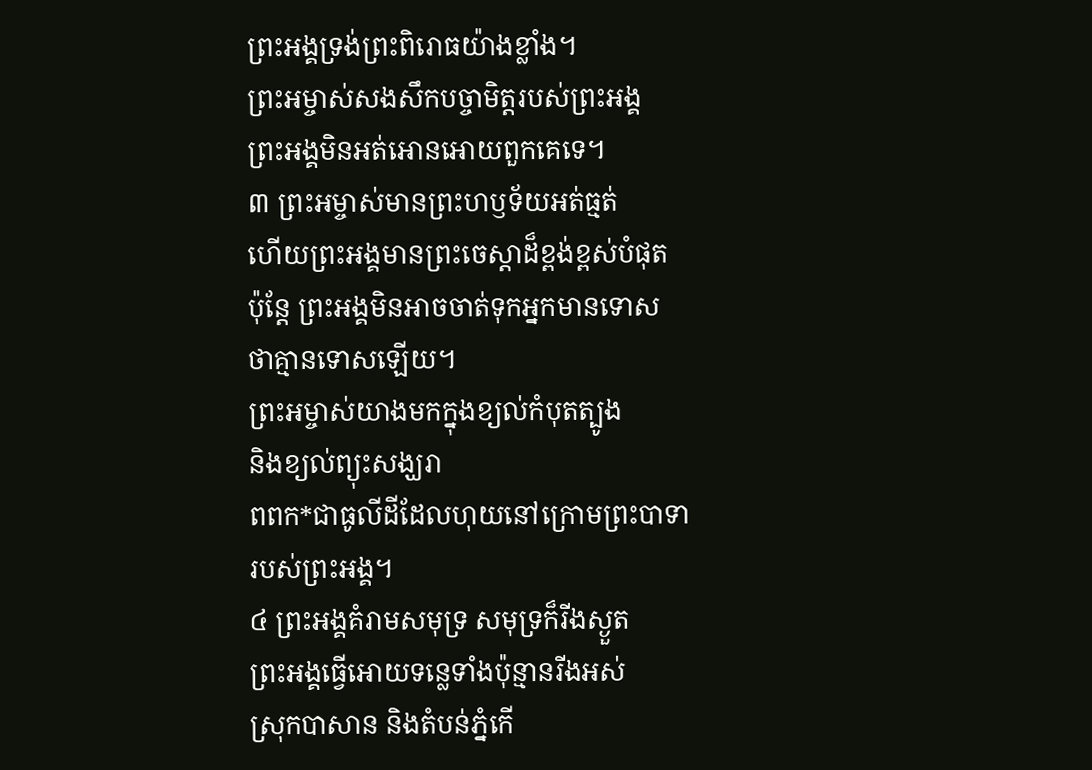ព្រះអង្គទ្រង់ព្រះពិរោធយ៉ាងខ្លាំង។
ព្រះអម្ចាស់សងសឹកបច្ចាមិត្តរបស់ព្រះអង្គ
ព្រះអង្គមិនអត់អោនអោយពួកគេទេ។
៣ ព្រះអម្ចាស់មានព្រះហឫទ័យអត់ធ្មត់
ហើយព្រះអង្គមានព្រះចេស្ដាដ៏ខ្ពង់ខ្ពស់បំផុត
ប៉ុន្តែ ព្រះអង្គមិនអាចចាត់ទុកអ្នកមានទោស
ថាគ្មានទោសឡើយ។
ព្រះអម្ចាស់យាងមកក្នុងខ្យល់កំបុតត្បូង
និងខ្យល់ព្យុះសង្ឃរា
ពពក*ជាធូលីដីដែលហុយនៅក្រោមព្រះបាទា
របស់ព្រះអង្គ។
៤ ព្រះអង្គគំរាមសមុទ្រ សមុទ្រក៏រីងស្ងួត
ព្រះអង្គធ្វើអោយទន្លេទាំងប៉ុន្មានរីងអស់
ស្រុកបាសាន និងតំបន់ភ្នំកើ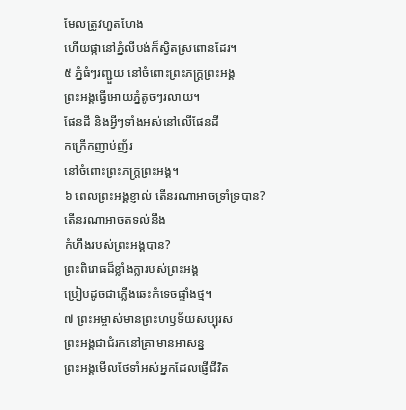មែលត្រូវហួតហែង
ហើយផ្កានៅភ្នំលីបង់ក៏ស្វិតស្រពោនដែរ។
៥ ភ្នំធំៗរញ្ជួយ នៅចំពោះព្រះភក្ត្រព្រះអង្គ
ព្រះអង្គធ្វើអោយភ្នំតូចៗរលាយ។
ផែនដី និងអ្វីៗទាំងអស់នៅលើផែនដី
កក្រើកញាប់ញ័រ
នៅចំពោះព្រះភក្ត្រព្រះអង្គ។
៦ ពេលព្រះអង្គខ្ញាល់ តើនរណាអាចទ្រាំទ្របាន?
តើនរណាអាចតទល់នឹង
កំហឹងរបស់ព្រះអង្គបាន?
ព្រះពិរោធដ៏ខ្លាំងក្លារបស់ព្រះអង្គ
ប្រៀបដូចជាភ្លើងឆេះកំទេចផ្ទាំងថ្ម។
៧ ព្រះអម្ចាស់មានព្រះហឫទ័យសប្បុរស
ព្រះអង្គជាជំរកនៅគ្រាមានអាសន្ន
ព្រះអង្គមើលថែទាំអស់អ្នកដែលផ្ញើជីវិត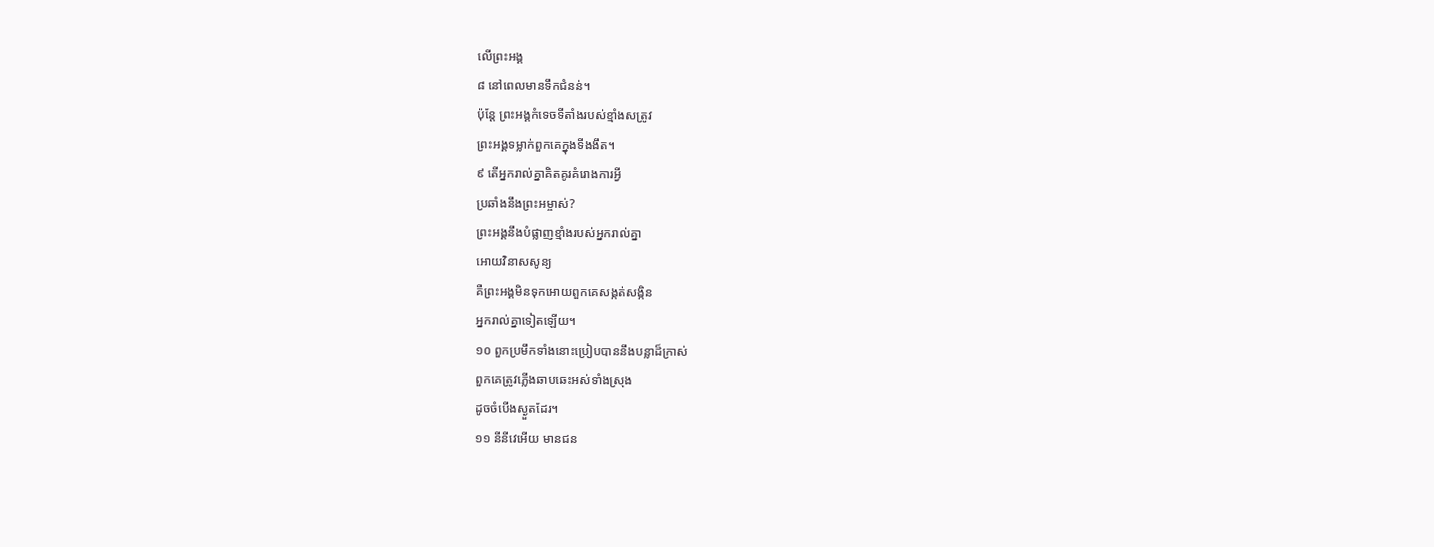លើព្រះអង្គ
៨ នៅពេលមានទឹកជំនន់។
ប៉ុន្តែ ព្រះអង្គកំទេចទីតាំងរបស់ខ្មាំងសត្រូវ
ព្រះអង្គទម្លាក់ពួកគេក្នុងទីងងឹត។
៩ តើអ្នករាល់គ្នាគិតគូរគំរោងការអ្វី
ប្រឆាំងនឹងព្រះអម្ចាស់?
ព្រះអង្គនឹងបំផ្លាញខ្មាំងរបស់អ្នករាល់គ្នា
អោយវិនាសសូន្យ
គឺព្រះអង្គមិនទុកអោយពួកគេសង្កត់សង្កិន
អ្នករាល់គ្នាទៀតឡើយ។
១០ ពួកប្រមឹកទាំងនោះប្រៀបបាននឹងបន្លាដ៏ក្រាស់
ពួកគេត្រូវភ្លើងឆាបឆេះអស់ទាំងស្រុង
ដូចចំបើងស្ងួតដែរ។
១១ នីនីវេអើយ មានជន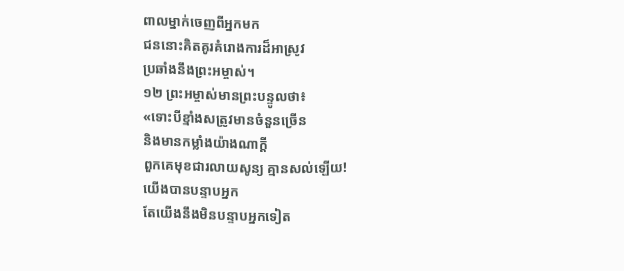ពាលម្នាក់ចេញពីអ្នកមក
ជននោះគិតគូរគំរោងការដ៏អាស្រូវ
ប្រឆាំងនឹងព្រះអម្ចាស់។
១២ ព្រះអម្ចាស់មានព្រះបន្ទូលថា៖
«ទោះបីខ្មាំងសត្រូវមានចំនួនច្រើន
និងមានកម្លាំងយ៉ាងណាក្ដី
ពួកគេមុខជារលាយសូន្យ គ្មានសល់ឡើយ!
យើងបានបន្ទាបអ្នក
តែយើងនឹងមិនបន្ទាបអ្នកទៀត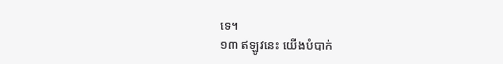ទេ។
១៣ ឥឡូវនេះ យើងបំបាក់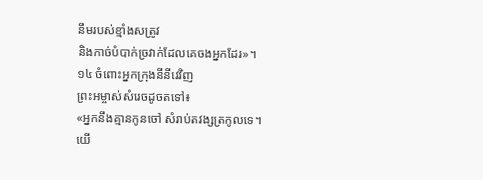នឹមរបស់ខ្មាំងសត្រូវ
និងកាច់បំបាក់ច្រវាក់ដែលគេចងអ្នកដែរ»។
១៤ ចំពោះអ្នកក្រុងនីនីវេវិញ
ព្រះអម្ចាស់សំរេចដូចតទៅ៖
«អ្នកនឹងគ្មានកូនចៅ សំរាប់តវង្សត្រកូលទេ។
យើ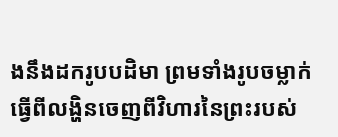ងនឹងដករូបបដិមា ព្រមទាំងរូបចម្លាក់
ធ្វើពីលង្ហិនចេញពីវិហារនៃព្រះរបស់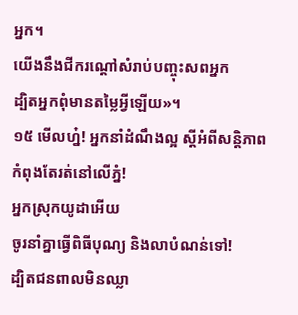អ្នក។
យើងនឹងជីករណ្ដៅសំរាប់បញ្ចុះសពអ្នក
ដ្បិតអ្នកពុំមានតម្លៃអ្វីឡើយ»។
១៥ មើលហ្ន៎! អ្នកនាំដំណឹងល្អ ស្ដីអំពីសន្តិភាព
កំពុងតែរត់នៅលើភ្នំ!
អ្នកស្រុកយូដាអើយ
ចូរនាំគ្នាធ្វើពិធីបុណ្យ និងលាបំណន់ទៅ!
ដ្បិតជនពាលមិនឈ្លា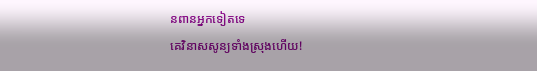នពានអ្នកទៀតទេ
គេវិនាសសូន្យទាំងស្រុងហើយ!